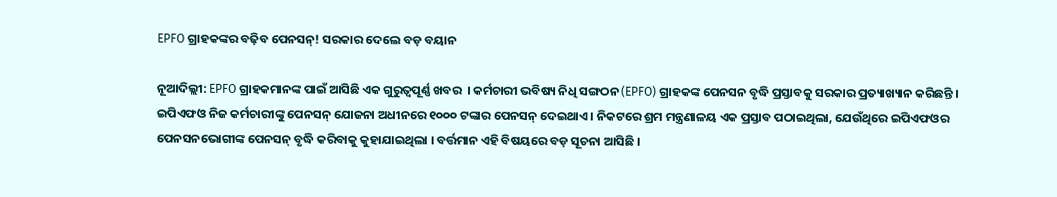EPFO ଗ୍ରାହକଙ୍କର ବଢ଼ିବ ପେନସନ୍! ସରକାର ଦେଲେ ବଡ଼ ବୟାନ

ନୂଆଦିଲ୍ଲୀ: EPFO ଗ୍ରାହକମାନଙ୍କ ପାଇଁ ଆସିଛି ଏକ ଗୁରୁତ୍ୱପୂର୍ଣ୍ଣ ଖବର  । କର୍ମଚାରୀ ଭବିଷ୍ୟ ନିଧି ସଙ୍ଗଠନ (EPFO) ଗ୍ରାହକଙ୍କ ପେନସନ ବୃଦ୍ଧି ପ୍ରସ୍ତାବକୁ ସରକାର ପ୍ରତ୍ୟାଖ୍ୟାନ କରିଛନ୍ତି । ଇପିଏଫଓ ନିଜ କର୍ମଚାରୀଙ୍କୁ ପେନସନ୍ ଯୋଜନା ଅଧୀନରେ ୧୦୦୦ ଟଙ୍କାର ପେନସନ୍ ଦେଇଥାଏ । ନିକଟରେ ଶ୍ରମ ମନ୍ତ୍ରଣାଳୟ ଏକ ପ୍ରସ୍ତାବ ପଠାଇଥିଲା, ଯେଉଁଥିରେ ଇପିଏଫଓର ପେନସନଭୋଗୀଙ୍କ ପେନସନ୍ ବୃଦ୍ଧି କରିବାକୁ କୁହାଯାଇଥିଲା । ବର୍ତ୍ତମାନ ଏହି ବିଷୟରେ ବଡ଼ ସୂଚନା ଆସିଛି ।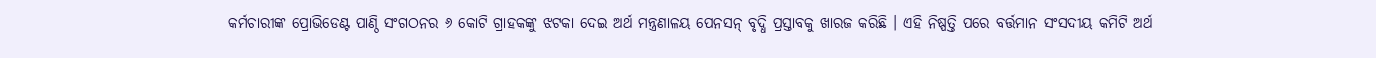କର୍ମଚାରୀଙ୍କ ପ୍ରୋଭିଡେଣ୍ଟ ପାଣ୍ଠି ସଂଗଠନର ୬ କୋଟି ଗ୍ରାହକଙ୍କୁ ଝଟକା ଦେଇ ଅର୍ଥ ମନ୍ତ୍ରଣାଳୟ ପେନସନ୍ ବୃଦ୍ଧି ପ୍ରସ୍ତାବକୁ ଖାରଜ କରିଛି । ଏହି ନିଷ୍ପତ୍ତି ପରେ ବର୍ତ୍ତମାନ ସଂସଦୀୟ କମିଟି ଅର୍ଥ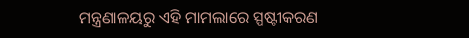ମନ୍ତ୍ରଣାଳୟରୁ ଏହି ମାମଲାରେ ସ୍ପଷ୍ଟୀକରଣ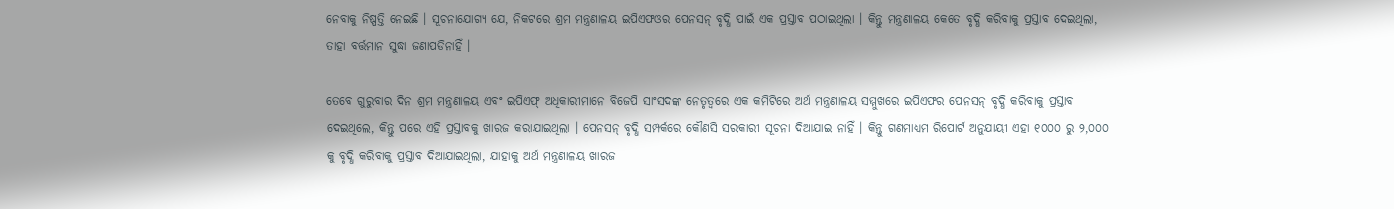ନେବାକୁ ନିଷ୍ପତ୍ତି ନେଇଛି । ସୂଚନାଯୋଗ୍ୟ ଯେ, ନିକଟରେ ଶ୍ରମ ମନ୍ତ୍ରଣାଳୟ ଇପିଏଫଓର ପେନସନ୍ ବୃଦ୍ଧି ପାଇଁ ଏକ ପ୍ରସ୍ତାବ ପଠାଇଥିଲା । କିନ୍ତୁ ମନ୍ତ୍ରଣାଳୟ କେତେ ବୃଦ୍ଧି କରିବାକୁ ପ୍ରସ୍ତାବ ଦେଇଥିଲା, ତାହା ବର୍ତ୍ତମାନ ସୁଦ୍ଧା ଜଣାପଡିନାହିଁ ।

ତେବେ ଗୁରୁବାର ଦିନ ଶ୍ରମ ମନ୍ତ୍ରଣାଳୟ ଏବଂ ଇପିଏଫ୍ ଅଧିକାରୀମାନେ ବିଜେପି ସାଂସଦଙ୍କ ନେତୃତ୍ୱରେ ଏକ କମିଟିରେ ଅର୍ଥ ମନ୍ତ୍ରଣାଳୟ ସମ୍ମୁଖରେ ଇପିଏଫର ପେନସନ୍ ବୃଦ୍ଧି କରିବାକୁ ପ୍ରସ୍ତାବ ଦେଇଥିଲେ, କିନ୍ତୁ ପରେ ଏହି ପ୍ରସ୍ତାବକୁ ଖାରଜ କରାଯାଇଥିଲା । ପେନସନ୍ ବୃଦ୍ଧି ସମ୍ପର୍କରେ କୌଣସି ସରକାରୀ ସୂଚନା ଦିଆଯାଇ ନାହିଁ । କିନ୍ତୁ ଗଣମାଧ୍ୟମ ରିପୋର୍ଟ ଅନୁଯାୟୀ ଏହା ୧୦୦୦ ରୁ ୨,୦୦୦ କୁ ବୃଦ୍ଧି କରିବାକୁ ପ୍ରସ୍ତାବ ଦିଆଯାଇଥିଲା, ଯାହାକୁ ଅର୍ଥ ମନ୍ତ୍ରଣାଳୟ ଖାରଜ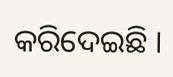କରିଦେଇଛି ।